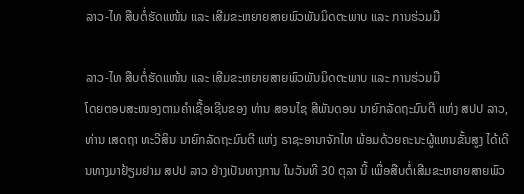ລາວ-ໄທ ສືບຕໍ່ຮັດແໜ້ນ ແລະ ເສີມຂະຫຍາຍສາຍພົວພັນມິດຕະພາບ ແລະ ການຮ່ວມມື

ລາວ-ໄທ ສືບຕໍ່ຮັດແໜ້ນ ແລະ ເສີມຂະຫຍາຍສາຍພົວພັນມິດຕະພາບ ແລະ ການຮ່ວມມື
ໂດຍຕອບສະໜອງຕາມຄຳເຊື້ອເຊີນຂອງ ທ່ານ ສອນໄຊ ສີພັນດອນ ນາຍົກລັດຖະມົນຕີ ແຫ່ງ ສປປ ລາວ, ທ່ານ ເສດຖາ ທະວີສິນ ນາຍົກລັດຖະມົນຕີ ແຫ່ງ ຣາຊະອານາຈັກໄທ ພ້ອມດ້ວຍຄະນະຜູ້ແທນຂັ້ນສູງ ໄດ້ເດີນທາງມາຢ້ຽມຢາມ ສປປ ລາວ ຢ່າງເປັນທາງການ ໃນວັນທີ 30 ຕຸລາ ນີ້ ເພື່ອສືບຕໍ່ເສີມຂະຫຍາຍສາຍພົວ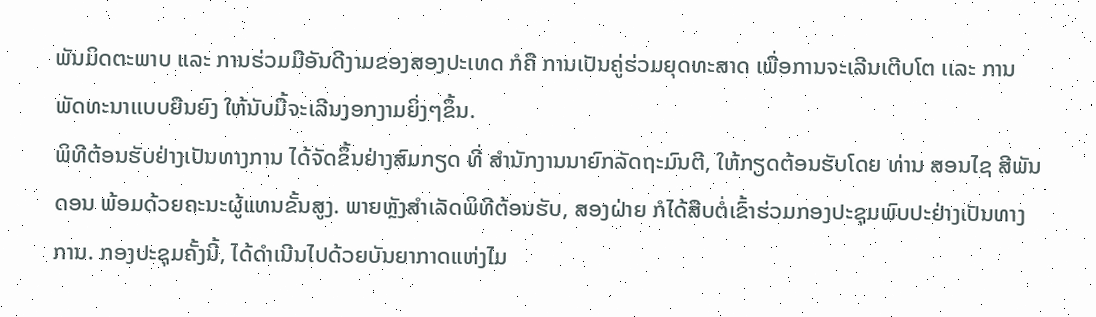ພັນມິດຕະພາບ ແລະ ການຮ່ວມມືອັນດີງາມຂອງສອງປະເທດ ກໍຄື ການເປັນຄູ່ຮ່ວມຍຸດທະສາດ ເພື່ອການຈະເລີນເຕີບໂຕ ເເລະ ການພັດທະນາເເບບຍືນຍົງ ໃຫ້ນັບມື້ຈະເລີນງອກງາມຍິ່ງໆຂຶ້ນ.
ພິທີຕ້ອນຮັບຢ່າງເປັນທາງການ ໄດ້ຈັດຂຶ້ນຢ່າງສົມກຽດ ທີ່ ສຳນັກງານນາຍົກລັດຖະມົນຕີ, ໃຫ້ກຽດຕ້ອນຮັບໂດຍ ທ່ານ ສອນໄຊ ສີພັນດອນ ພ້ອມດ້ວຍຄະນະຜູ້ແທນຂັ້ນສູງ. ພາຍຫຼັງສຳເລັດພິທີຕ້ອນຮັບ, ສອງຝ່າຍ ກໍໄດ້ສືບຕໍ່ເຂົ້າຮ່ວມກອງປະຊຸມພົບປະຢ່າງເປັນທາງການ. ກອງປະຊຸມຄັ້ງນີ້, ໄດ້ດຳເນີນໄປດ້ວຍບັນຍາກາດແຫ່ງໄມ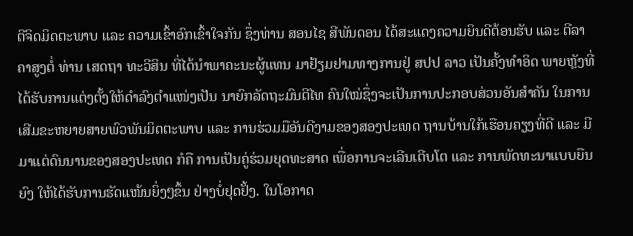ຕີຈິດມິດຕະພາບ ແລະ ຄວາມເຂົ້າອົກເຂົ້າໃຈກັນ ຊຶ່ງທ່ານ ສອນໄຊ ສີພັນດອນ ໄດ້ສະແດງຄວາມຍິນດີຕ້ອນຮັບ ແລະ ຕີລາຄາສູງຕໍ່ ທ່ານ ເສດຖາ ທະວີສິນ ທີ່ໄດ້ນຳພາຄະນະຜູ້ແທນ ມາຢ້ຽມຢາມທາງການຢູ່ ສປປ ລາວ ເປັນຄັ້ງທຳອິດ ພາຍຫຼັງທີ່ໄດ້ຮັບການແຕ່ງຕັ້ງໃຫ້ດຳລົງຕຳແໜ່ງເປັນ ນາຍົກລັດຖະມົນຕີໄທ ຄົນໃໝ່ຊຶ່ງຈະເປັນການປະກອບສ່ວນອັນສຳຄັນ ໃນການເສີມຂະຫຍາຍສາຍພົວພັນມິດຕະພາບ ແລະ ການຮ່ວມມືອັນດີງາມຂອງສອງປະເທດ ຖານບ້ານໃກ້ເຮືອນຄຽງທີ່ດີ ແລະ ມີມາແຕ່ດົນນານຂອງສອງປະເທດ ກໍຄື ການເປັນຄູ່ຮ່ວມຍຸດທະສາດ ເພື່ອການຈະເລີນເຕີບໂຕ ແລະ ການພັດທະນາແບບຍືນຍົງ ໃຫ້ໄດ້ຮັບການຮັດແໜ້ນຍິ່ງໆຂຶ້ນ ຢ່າງບໍ່ຢຸດຢັ້ງ. ໃນໂອກາດ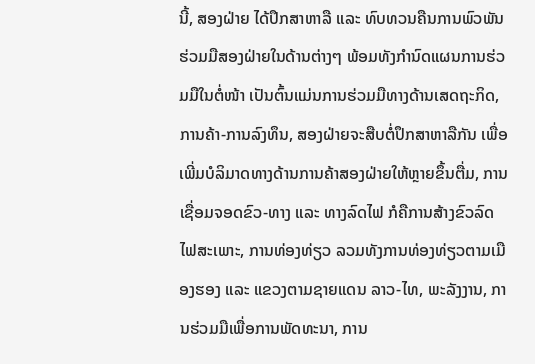ນີ້, ສອງຝ່າຍ ໄດ້ປຶກສາຫາລື ແລະ ທົບທວນຄືນການພົວພັນຮ່ວມມືສອງຝ່າຍໃນດ້ານຕ່າງໆ ພ້ອມທັງກໍານົດແຜນການຮ່ວມມືໃນຕໍ່ໜ້າ ເປັນຕົ້ນແມ່ນການຮ່ວມມືທາງດ້ານເສດຖະກິດ, ການຄ້າ-ການລົງທຶນ, ສອງຝ່າຍຈະສືບຕໍ່ປຶກສາຫາລືກັນ ເພື່ອເພີ່ມບໍລິມາດທາງດ້ານການຄ້າສອງຝ່າຍໃຫ້ຫຼາຍຂຶ້ນຕື່ມ, ການເຊື່ອມຈອດຂົວ-ທາງ ແລະ ທາງລົດໄຟ ກໍຄືການສ້າງຂົວລົດໄຟສະເພາະ, ການທ່ອງທ່ຽວ ລວມທັງການທ່ອງທ່ຽວຕາມເມືອງຮອງ ແລະ ແຂວງຕາມຊາຍແດນ ລາວ-ໄທ, ພະລັງງານ, ການຮ່ວມມືເພື່ອການພັດທະນາ, ການ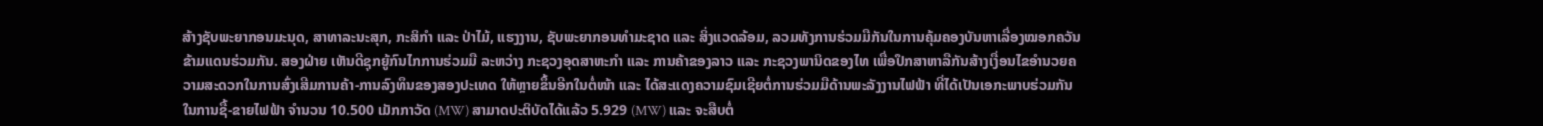ສ້າງຊັບພະຍາກອນມະນຸດ, ສາທາລະນະສຸກ, ກະສິກໍາ ແລະ ປ່າໄມ້, ແຮງງານ, ຊັບພະຍາກອນທໍາມະຊາດ ແລະ ສິ່ງແວດລ້ອມ, ລວມທັງການຮ່ວມມືກັນໃນການຄຸ້ມຄອງບັນຫາເລື່ອງໝອກຄວັນຂ້າມແດນຮ່ວມກັນ. ສອງຝ່າຍ ເຫັນດີຊຸກຍູ້ກົນໄກການຮ່ວມມື ລະຫວ່າງ ກະຊວງອຸດສາຫະກຳ ແລະ ການຄ້າຂອງລາວ ແລະ ກະຊວງພານິດຂອງໄທ ເພື່ອປຶກສາຫາລືກັນສ້າງເງື່ອນໄຂອຳນວຍຄວາມສະດວກໃນການສົ່ງເສີມການຄ້າ-ການລົງທຶນຂອງສອງປະເທດ ໃຫ້ຫຼາຍຂຶ້ນອີກໃນຕໍ່ໜ້າ ແລະ ໄດ້ສະແດງຄວາມຊົມເຊີຍຕໍ່ການຮ່ວມມືດ້ານພະລັງງານໄຟຟ້າ ທີ່ໄດ້ເປັນເອກະພາບຮ່ວມກັນ ໃນການຊື້-ຂາຍໄຟຟ້າ ຈຳນວນ 10.500 ເມັກກາວັດ (MW) ສາມາດປະຕິບັດໄດ້ແລ້ວ 5.929 (MW) ແລະ ຈະສືບຕໍ່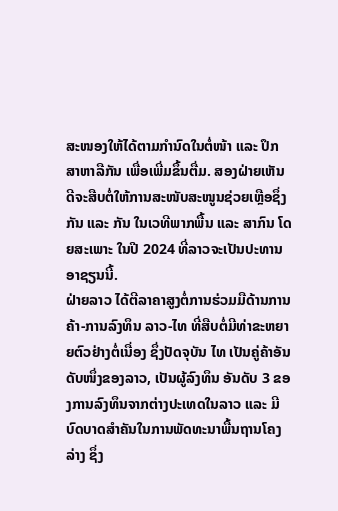ສະໜອງໃຫ້ໄດ້ຕາມກໍານົດໃນຕໍ່ໜ້າ ແລະ ປຶກສາຫາລືກັນ ເພື່ອເພີ່ມຂຶ້ນຕື່ມ. ສອງຝ່າຍເຫັນດີຈະສືບຕໍ່ໃຫ້ການສະໜັບສະໜູນຊ່ວຍເຫຼືອຊຶ່ງກັນ ແລະ ກັນ ໃນເວທີພາກພື້ນ ແລະ ສາກົນ ໂດຍສະເພາະ ໃນປີ 2024 ທີ່ລາວຈະເປັນປະທານອາຊຽນນີ້.
ຝ່າຍລາວ ໄດ້ຕີລາຄາສູງຕໍ່ການຮ່ວມມືດ້ານການຄ້າ-ການລົງທຶນ ລາວ-ໄທ ທີ່ສືບຕໍ່ມີທ່າຂະຫຍາຍຕົວຢ່າງຕໍ່ເນື່ອງ ຊຶ່ງປັດຈຸບັນ ໄທ ເປັນຄູ່ຄ້າອັນດັບໜຶ່ງຂອງລາວ, ເປັນຜູ້ລົງທຶນ ອັນດັບ 3 ຂອງການລົງທຶນຈາກຕ່າງປະເທດໃນລາວ ແລະ ມີບົດບາດສໍາຄັນໃນການພັດທະນາພື້ນຖານໂຄງລ່າງ ຊຶ່ງ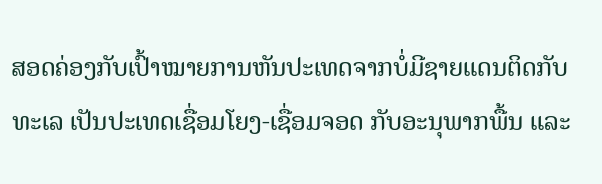ສອດຄ່ອງກັບເປົ້າໝາຍການຫັນປະເທດຈາກບໍ່ມີຊາຍແດນຕິດກັບທະເລ ເປັນປະເທດເຊື່ອມໂຍງ-ເຊື່ອມຈອດ ກັບອະນຸພາກພື້ນ ແລະ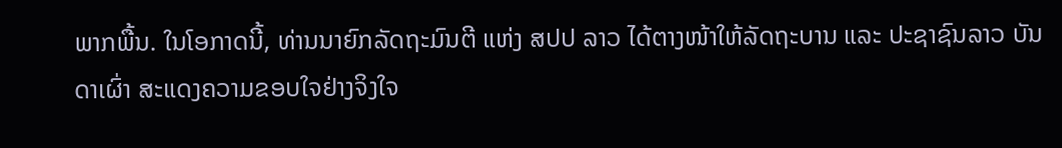ພາກພື້ນ. ໃນໂອກາດນີ້, ທ່ານນາຍົກລັດຖະມົນຕີ ແຫ່ງ ສປປ ລາວ ໄດ້ຕາງໜ້າໃຫ້ລັດຖະບານ ແລະ ປະຊາຊົນລາວ ບັນດາເຜົ່າ ສະແດງຄວາມຂອບໃຈຢ່າງຈິງໃຈ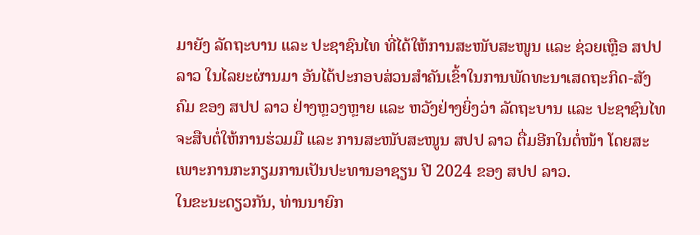ມາຍັງ ລັດຖະບານ ແລະ ປະຊາຊົນໄທ ທີ່ໄດ້ໃຫ້ການສະໜັບສະໜູນ ແລະ ຊ່ວຍເຫຼືອ ສປປ ລາວ ໃນໄລຍະຜ່ານມາ ອັນໄດ້ປະກອບສ່ວນສຳຄັນເຂົ້າໃນການພັດທະນາເສດຖະກິດ-ສັງຄົມ ຂອງ ສປປ ລາວ ຢ່າງຫຼວງຫຼາຍ ແລະ ຫວັງຢ່າງຍິ່ງວ່າ ລັດຖະບານ ແລະ ປະຊາຊົນໄທ ຈະສືບຕໍ່ໃຫ້ການຮ່ວມມື ແລະ ການສະໜັບສະໜູນ ສປປ ລາວ ຕື່ມອີກໃນຕໍ່ໜ້າ ໂດຍສະເພາະການກະກຽມການເປັນປະທານອາຊຽນ ປີ 2024 ຂອງ ສປປ ລາວ.
ໃນຂະນະດຽວກັນ, ທ່ານນາຍົກ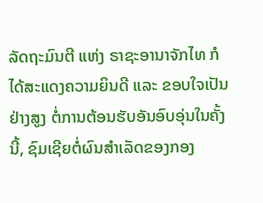ລັດຖະມົນຕີ ແຫ່ງ ຣາຊະອານາຈັກໄທ ກໍໄດ້ສະແດງຄວາມຍິນດີ ແລະ ຂອບໃຈເປັນຢ່າງສູງ ຕໍ່ການຕ້ອນຮັບອັນອົບອຸ່ນໃນຄັ້ງນີ້, ຊົມເຊີຍຕໍ່ຜົນສຳເລັດຂອງກອງ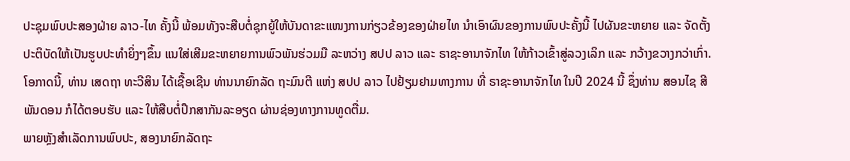ປະຊຸມພົບປະສອງຝ່າຍ ລາວ-ໄທ ຄັ້ງນີ້ ພ້ອມທັງຈະສືບຕໍ່ຊຸກຍູ້ໃຫ້ບັນດາຂະແໜງການກ່ຽວຂ້ອງຂອງຝ່າຍໄທ ນຳເອົາຜົນຂອງການພົບປະຄັ້ງນີ້ ໄປຜັນຂະຫຍາຍ ແລະ ຈັດຕັ້ງປະຕິບັດໃຫ້ເປັນຮູບປະທຳຍິ່ງໆຂຶ້ນ ແນໃສ່ເສີມຂະຫຍາຍການພົວພັນຮ່ວມມື ລະຫວ່າງ ສປປ ລາວ ແລະ ຣາຊະອານາຈັກໄທ ໃຫ້ກ້າວເຂົ້າສູ່ລວງເລິກ ແລະ ກວ້າງຂວາງກວ່າເກົ່າ. ໂອກາດນີ້, ທ່ານ ເສດຖາ ທະວີສິນ ໄດ້ເຊື້ອເຊີນ ທ່ານນາຍົກລັດ ຖະມົນຕີ ແຫ່ງ ສປປ ລາວ ໄປຢ້ຽມຢາມທາງການ ທີ່ ຣາຊະອານາຈັກໄທ ໃນປີ 2024 ນີ້ ຊຶ່ງທ່ານ ສອນໄຊ ສີພັນດອນ ກໍໄດ້ຕອບຮັບ ແລະ ໃຫ້ສືບຕໍ່ປຶກສາກັນລະອຽດ ຜ່ານຊ່ອງທາງການທູດຕື່ມ.
ພາຍຫຼັງສຳເລັດການພົບປະ, ສອງນາຍົກລັດຖະ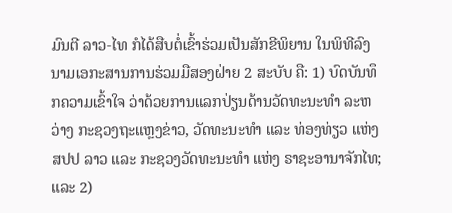ມົນຕີ ລາວ-ໄທ ກໍໄດ້ສືບຕໍ່ເຂົ້າຮ່ວມເປັນສັກຂີພິຍານ ໃນພິທີລົງນາມເອກະສານການຮ່ວມມືສອງຝ່າຍ 2 ສະບັບ ຄື: 1) ບົດບັນທຶກຄວາມເຂົ້າໃຈ ວ່າດ້ວຍການແລກປ່ຽນດ້ານວັດທະນະທຳ ລະຫວ່າງ ກະຊວງຖະແຫຼງຂ່າວ, ວັດທະນະທຳ ແລະ ທ່ອງທ່ຽວ ແຫ່ງ ສປປ ລາວ ແລະ ກະຊວງວັດທະນະທຳ ແຫ່ງ ຣາຊະອານາຈັກໄທ; ແລະ 2)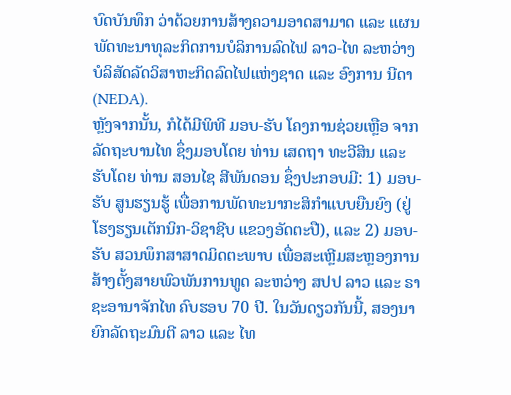ບົດບັນທຶກ ວ່າດ້ວຍການສ້າງຄວາມອາດສາມາດ ແລະ ແຜນພັດທະນາທຸລະກິດການບໍລິການລົດໄຟ ລາວ-ໄທ ລະຫວ່າງ ບໍລິສັດລັດວິສາຫະກິດລົດໄຟແຫ່ງຊາດ ແລະ ອົງການ ນີດາ (NEDA).
ຫຼັງຈາກນັ້ນ, ກໍໄດ້ມີພິທີ ມອບ-ຮັບ ໂຄງການຊ່ວຍເຫຼືອ ຈາກ ລັດຖະບານໄທ ຊຶ່ງມອບໂດຍ ທ່ານ ເສດຖາ ທະວີສິນ ແລະ ຮັບໂດຍ ທ່ານ ສອນໄຊ ສີພັນດອນ ຊຶ່ງປະກອບມີ: 1) ມອບ-ຮັບ ສູນຮຽນຮູ້ ເພື່ອການພັດທະນາກະສິກຳແບບຍືນຍົງ (ຢູ່ໂຮງຮຽນເຕັກນິກ-ວິຊາຊີບ ແຂວງອັດຕະປື), ແລະ 2) ມອບ-ຮັບ ສວນພຶກສາສາດມິດຕະພາບ ເພື່ອສະເຫຼີມສະຫຼອງການສ້າງຕັ້ງສາຍພົວພັນການທູດ ລະຫວ່າງ ສປປ ລາວ ແລະ ຣາຊະອານາຈັກໄທ ຄົບຮອບ 70 ປີ. ໃນວັນດຽວກັນນີ້, ສອງນາຍົກລັດຖະມົນຕີ ລາວ ແລະ ໄທ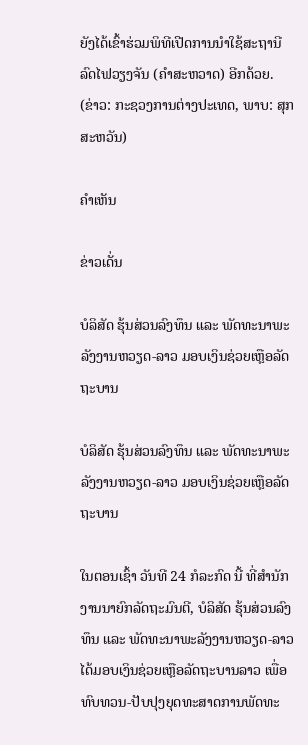ຍັງໄດ້ເຂົ້າຮ່ວມພິທີເປີດການນໍາໃຊ້ສະຖານີລົດໄຟວຽງຈັນ (ຄຳສະຫວາດ) ອີກດ້ວຍ.
(ຂ່າວ: ກະຊວງການຕ່າງປະເທດ, ພາບ: ສຸກສະຫວັນ)

ຄໍາເຫັນ

ຂ່າວເດັ່ນ

ບໍລິສັດ ຮຸ້ນສ່ວນລົງທຶນ ແລະ ພັດທະນາພະລັງງານຫວຽດ-ລາວ ມອບເງິນຊ່ວຍເຫຼືອລັດຖະບານ

ບໍລິສັດ ຮຸ້ນສ່ວນລົງທຶນ ແລະ ພັດທະນາພະລັງງານຫວຽດ-ລາວ ມອບເງິນຊ່ວຍເຫຼືອລັດຖະບານ

ໃນຕອນເຊົ້າ ວັນທີ 24 ກໍລະກົດ ນີ້ ທີ່ສໍານັກງານນາຍົກລັດຖະມົນຕີ, ບໍລິສັດ ຮຸ້ນສ່ວນລົງທຶນ ແລະ ພັດທະນາພະລັງງານຫວຽດ-ລາວ ໄດ້ມອບເງິນຊ່ວຍເຫຼືອລັດຖະບານລາວ ເພື່ອທົບທວນ-ປັບປຸງຍຸດທະສາດການພັດທະ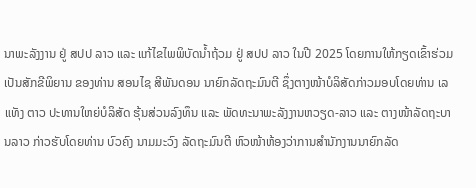ນາພະລັງງານ ຢູ່ ສປປ ລາວ ແລະ ແກ້ໄຂໄພພິບັດນໍ້າຖ້ວມ ຢູ່ ສປປ ລາວ ໃນປີ 2025 ໂດຍການໃຫ້ກຽດເຂົ້າຮ່ວມ ເປັນສັກຂີພິຍານ ຂອງທ່ານ ສອນໄຊ ສີພັນດອນ ນາຍົກລັດຖະມົນຕີ ຊຶ່ງຕາງໜ້າບໍລິສັດກ່າວມອບໂດຍທ່ານ ເລແທັງ ຕາວ ປະທານໃຫຍ່ບໍລິສັດ ຮຸ້ນສ່ວນລົງທຶນ ແລະ ພັດທະນາພະລັງງານຫວຽດ-ລາວ ແລະ ຕາງໜ້າລັດຖະບານລາວ ກ່າວຮັບໂດຍທ່ານ ບົວຄົງ ນາມມະວົງ ລັດຖະມົນຕີ ຫົວໜ້າຫ້ອງວ່າການສຳນັກງານນາຍົກລັດ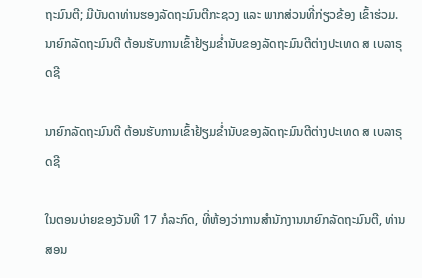ຖະມົນຕີ; ມີບັນດາທ່ານຮອງລັດຖະມົນຕີກະຊວງ ແລະ ພາກສ່ວນທີ່ກ່ຽວຂ້ອງ ເຂົ້າຮ່ວມ.
ນາຍົກລັດຖະມົນຕີ ຕ້ອນຮັບການເຂົ້າຢ້ຽມຂໍ່ານັບຂອງລັດຖະມົນຕີຕ່າງປະເທດ ສ ເບລາຣຸດຊີ

ນາຍົກລັດຖະມົນຕີ ຕ້ອນຮັບການເຂົ້າຢ້ຽມຂໍ່ານັບຂອງລັດຖະມົນຕີຕ່າງປະເທດ ສ ເບລາຣຸດຊີ

ໃນຕອນບ່າຍຂອງວັນທີ 17 ກໍລະກົດ, ທີ່ຫ້ອງວ່າການສຳນັກງານນາຍົກລັດຖະມົນຕີ, ທ່ານສອນ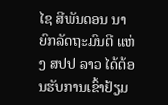ໄຊ ສີພັນດອນ ນາຍົກລັດຖະມົນຕີ ແຫ່ງ ສປປ ລາວ ໄດ້ຕ້ອນຮັບການເຂົ້າຢ້ຽມ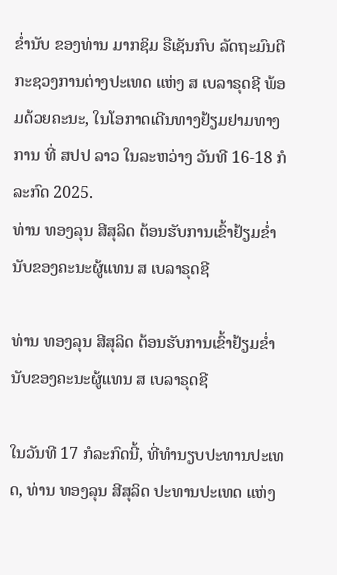ຂໍ່ານັບ ຂອງທ່ານ ມາກຊິມ ຣືເຊັນກົບ ລັດຖະມົນຕີກະຊວງການຕ່າງປະເທດ ແຫ່ງ ສ ເບລາຣຸດຊີ ພ້ອມດ້ວຍຄະນະ, ໃນໂອກາດເດີນທາງຢ້ຽມຢາມທາງການ ທີ່ ສປປ ລາວ ໃນລະຫວ່າງ ວັນທີ 16-18 ກໍລະກົດ 2025.
ທ່ານ ທອງລຸນ ສີສຸລິດ ຕ້ອນຮັບການເຂົ້າຢ້ຽມຂໍ່ານັບຂອງຄະນະຜູ້ແທນ ສ ເບລາຣຸດຊີ

ທ່ານ ທອງລຸນ ສີສຸລິດ ຕ້ອນຮັບການເຂົ້າຢ້ຽມຂໍ່ານັບຂອງຄະນະຜູ້ແທນ ສ ເບລາຣຸດຊີ

ໃນວັນທີ 17 ກໍລະກົດນີ້, ທີ່ທໍານຽບປະທານປະເທດ, ທ່ານ ທອງລຸນ ສີສຸລິດ ປະທານປະເທດ ແຫ່ງ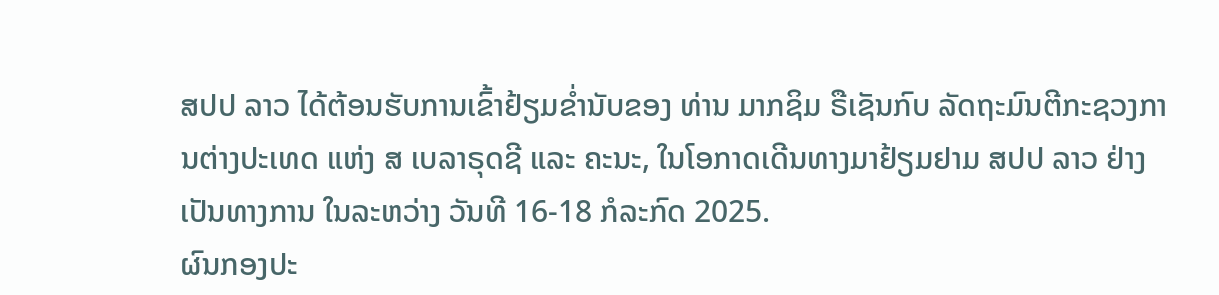ສປປ ລາວ ໄດ້ຕ້ອນຮັບການເຂົ້າຢ້ຽມຂໍ່ານັບຂອງ ທ່ານ ມາກຊິມ ຣືເຊັນກົບ ລັດຖະມົນຕີກະຊວງການຕ່າງປະເທດ ແຫ່ງ ສ ເບລາຣຸດຊີ ແລະ ຄະນະ, ໃນໂອກາດເດີນທາງມາຢ້ຽມຢາມ ສປປ ລາວ ຢ່າງເປັນທາງການ ໃນລະຫວ່າງ ວັນທີ 16-18 ກໍລະກົດ 2025.
ຜົນກອງປະ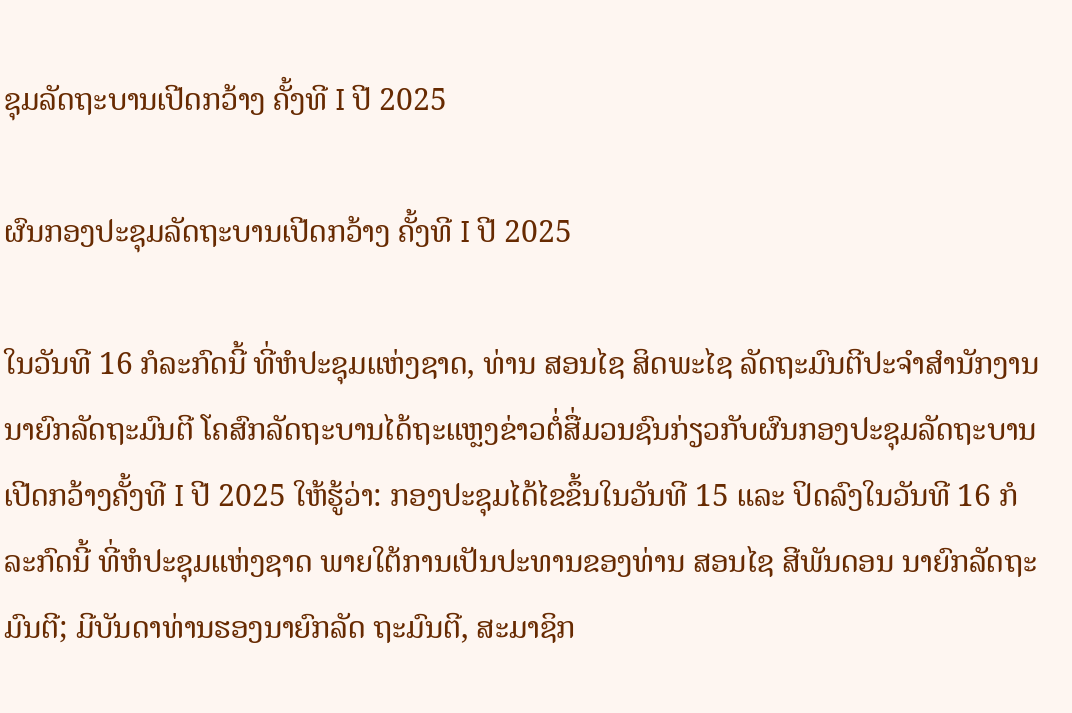ຊຸມລັດຖະບານເປີດກວ້າງ ຄັ້ງທີ I ປີ 2025

ຜົນກອງປະຊຸມລັດຖະບານເປີດກວ້າງ ຄັ້ງທີ I ປີ 2025

ໃນວັນທີ 16 ກໍລະກົດນີ້ ທີ່ຫໍປະຊຸມແຫ່ງຊາດ, ທ່ານ ສອນໄຊ ສິດພະໄຊ ລັດຖະມົນຕີປະຈໍາສໍານັກງານນາຍົກລັດຖະມົນຕີ ໂຄສົກລັດຖະບານໄດ້ຖະແຫຼງຂ່າວຕໍ່ສື່ມວນຊົນກ່ຽວກັບຜົນກອງປະຊຸມລັດຖະບານເປີດກວ້າງຄັ້ງທີ I ປີ 2025 ໃຫ້ຮູ້ວ່າ: ກອງປະຊຸມໄດ້ໄຂຂຶ້ນໃນວັນທີ 15 ແລະ ປິດລົງໃນວັນທີ 16 ກໍລະກົດນີ້ ທີ່ຫໍປະຊຸມແຫ່ງຊາດ ພາຍໃຕ້ການເປັນປະທານຂອງທ່ານ ສອນໄຊ ສີພັນດອນ ນາຍົກລັດຖະມົນຕີ; ມີບັນດາທ່ານຮອງນາຍົກລັດ ຖະມົນຕີ, ສະມາຊິກ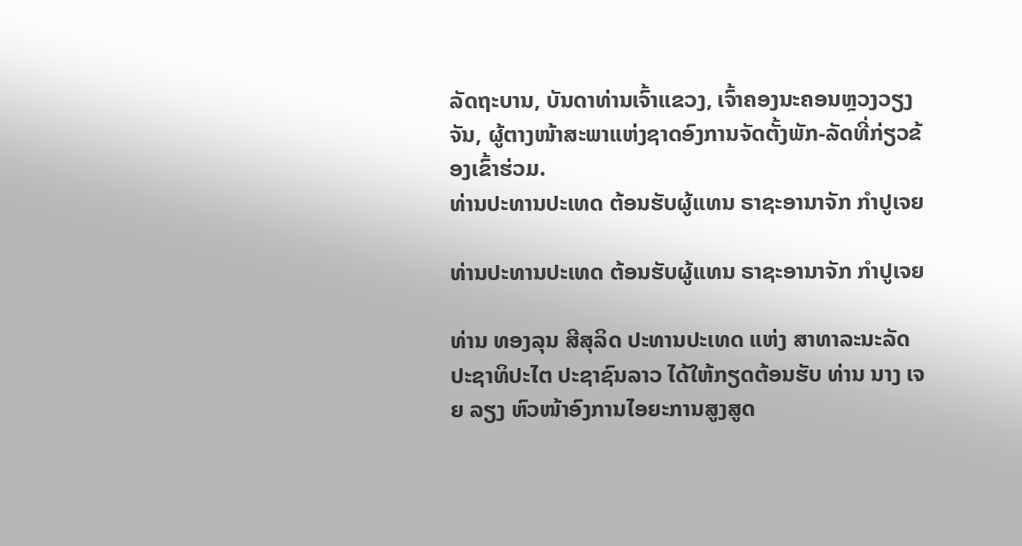ລັດຖະບານ, ບັນດາທ່ານເຈົ້າແຂວງ, ເຈົ້າຄອງນະຄອນຫຼວງວຽງຈັນ, ຜູ້ຕາງໜ້າສະພາແຫ່ງຊາດອົງການຈັດຕັ້ງພັກ-ລັດທີ່ກ່ຽວຂ້ອງເຂົ້າຮ່ວມ.
ທ່ານປະທານປະເທດ ຕ້ອນຮັບຜູ້ແທນ ຣາຊະອານາຈັກ ກໍາປູເຈຍ

ທ່ານປະທານປະເທດ ຕ້ອນຮັບຜູ້ແທນ ຣາຊະອານາຈັກ ກໍາປູເຈຍ

ທ່ານ ທອງລຸນ ສີສຸລິດ ປະທານປະເທດ ແຫ່ງ ສາທາລະນະລັດ ປະຊາທິປະໄຕ ປະຊາຊົນລາວ ໄດ້ໃຫ້ກຽດຕ້ອນຮັບ ທ່ານ ນາງ ເຈຍ ລຽງ ຫົວໜ້າອົງການໄອຍະການສູງສູດ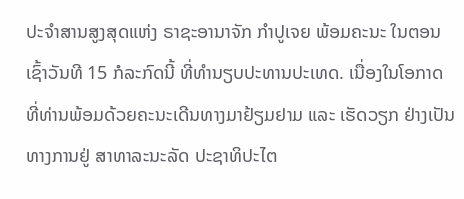ປະຈໍາສານສູງສຸດແຫ່ງ ຣາຊະອານາຈັກ ກໍາປູເຈຍ ພ້ອມຄະນະ ໃນຕອນເຊົ້າວັນທີ 15 ກໍລະກົດນີ້ ທີ່ທໍານຽບປະທານປະເທດ. ເນື່ອງໃນໂອກາດທີ່ທ່ານພ້ອມດ້ວຍຄະນະເດີນທາງມາຢ້ຽມຢາມ ແລະ ເຮັດວຽກ ຢ່າງເປັນທາງການຢູ່ ສາທາລະນະລັດ ປະຊາທິປະໄຕ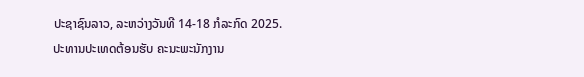ປະຊາຊົນລາວ, ລະຫວ່າງວັນທີ 14-18 ກໍລະກົດ 2025.
ປະທານປະເທດຕ້ອນຮັບ ຄະນະພະນັກງານ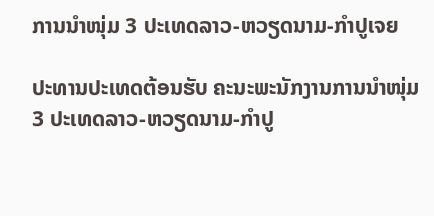ການນໍາໜຸ່ມ 3 ປະເທດລາວ-ຫວຽດນາມ-ກໍາປູເຈຍ

ປະທານປະເທດຕ້ອນຮັບ ຄະນະພະນັກງານການນໍາໜຸ່ມ 3 ປະເທດລາວ-ຫວຽດນາມ-ກໍາປູ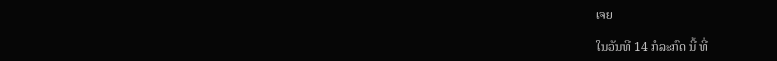ເຈຍ

ໃນວັນທີ 14 ກໍລະກົດ ນີ້ ທີ່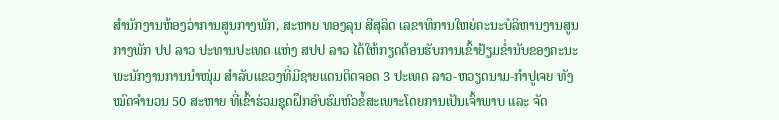ສໍານັກງານຫ້ອງວ່າການສູນກາງພັກ, ສະຫາຍ ທອງລຸນ ສີສຸລິດ ເລຂາທິການໃຫຍ່ຄະນະບໍລິຫານງານສູນກາງພັກ ປປ ລາວ ປະທານປະເທດ ແຫ່ງ ສປປ ລາວ ໄດ້ໃຫ້ກຽດຕ້ອນຮັບການເຂົ້າຢ້ຽມຂໍ່ານັບຂອງຄະນະພະນັກງານການນໍາໜຸ່ມ ສຳລັບແຂວງທີ່ມີຊາຍແດນຕິດຈອດ 3 ປະເທດ ລາວ-ຫວຽດນາມ-ກໍາປູເຈຍ ທັງໝົດຈໍານວນ 50 ສະຫາຍ ທີ່ເຂົ້າຮ່ວມຊຸດຝຶກອົບຮົມຫົວຂໍ້ສະເພາະໂດຍການເປັນເຈົ້າພາບ ແລະ ຈັດ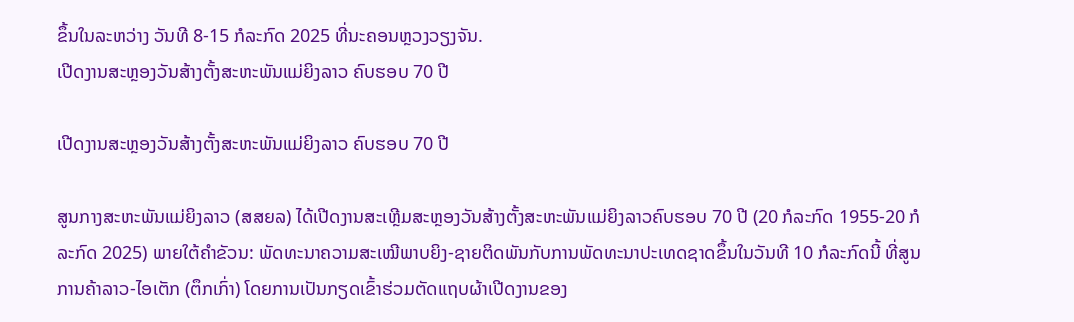ຂຶ້ນໃນລະຫວ່າງ ວັນທີ 8-15 ກໍລະກົດ 2025 ທີ່ນະຄອນຫຼວງວຽງຈັນ.
ເປີດງານສະຫຼອງວັນສ້າງຕັ້ງສະຫະພັນແມ່ຍິງລາວ ຄົບຮອບ 70 ປີ

ເປີດງານສະຫຼອງວັນສ້າງຕັ້ງສະຫະພັນແມ່ຍິງລາວ ຄົບຮອບ 70 ປີ

ສູນກາງສະຫະພັນແມ່ຍິງລາວ (ສສຍລ) ໄດ້ເປີດງານສະເຫຼີມສະຫຼອງວັນສ້າງຕັ້ງສະຫະພັນແມ່ຍິງລາວຄົບຮອບ 70 ປີ (20 ກໍລະກົດ 1955-20 ກໍລະກົດ 2025) ພາຍໃຕ້ຄໍາຂັວນ: ພັດທະນາຄວາມສະເໝີພາບຍິງ-ຊາຍຕິດພັນກັບການພັດທະນາປະເທດຊາດຂຶ້ນໃນວັນທີ 10 ກໍລະກົດນີ້ ທີ່ສູນການຄ້າລາວ-ໄອເຕັກ (ຕຶກເກົ່າ) ໂດຍການເປັນກຽດເຂົ້າຮ່ວມຕັດແຖບຜ້າເປີດງານຂອງ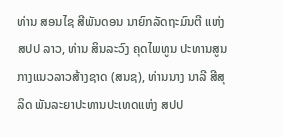ທ່ານ ສອນໄຊ ສີພັນດອນ ນາຍົກລັດຖະມົນຕີ ແຫ່ງ ສປປ ລາວ, ທ່ານ ສິນລະວົງ ຄຸດໄພທູນ ປະທານສູນກາງແນວລາວສ້າງຊາດ (ສນຊ), ທ່ານນາງ ນາລີ ສີສຸລິດ ພັນລະຍາປະທານປະເທດແຫ່ງ ສປປ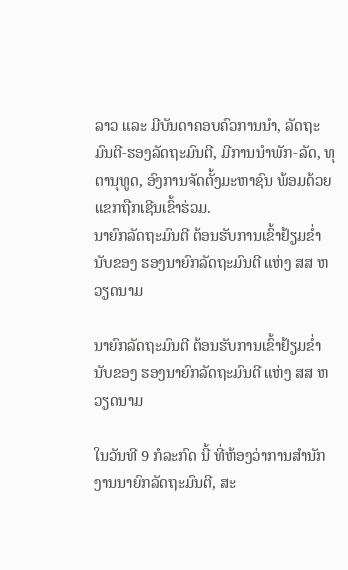ລາວ ແລະ ມີບັນດາຄອບຄົວການນໍາ, ລັດຖະມົນຕີ-ຮອງລັດຖະມົນຕີ, ມີການນຳພັກ-ລັດ, ທຸຕານຸທູດ, ອົງການຈັດຕັ້ງມະຫາຊົນ ພ້ອມດ້ວຍແຂກຖືກເຊີນເຂົ້າຮ່ວມ.
ນາຍົກລັດຖະມົນຕີ ຕ້ອນຮັບການເຂົ້າຢ້ຽມຂໍ່ານັບຂອງ ຮອງນາຍົກລັດຖະມົນຕີ ແຫ່ງ ສສ ຫວຽດນາມ

ນາຍົກລັດຖະມົນຕີ ຕ້ອນຮັບການເຂົ້າຢ້ຽມຂໍ່ານັບຂອງ ຮອງນາຍົກລັດຖະມົນຕີ ແຫ່ງ ສສ ຫວຽດນາມ

ໃນວັນທີ 9 ກໍລະກົດ ນີ້ ທີ່ຫ້ອງວ່າການສໍານັກງານນາຍົກລັດຖະມົນຕີ, ສະ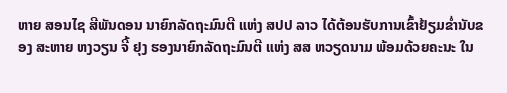ຫາຍ ສອນໄຊ ສີພັນດອນ ນາຍົກລັດຖະມົນຕີ ແຫ່ງ ສປປ ລາວ ໄດ້ຕ້ອນຮັບການເຂົ້າຢ້ຽມຂໍ່ານັບຂອງ ສະຫາຍ ຫງວຽນ ຈີ້ ຢຸງ ຮອງນາຍົກລັດຖະມົນຕີ ແຫ່ງ ສສ ຫວຽດນາມ ພ້ອມດ້ວຍຄະນະ ໃນ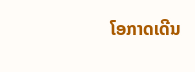ໂອກາດເດີນ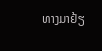ທາງມາຢ້ຽ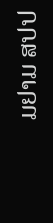ມຢາມ ສປປ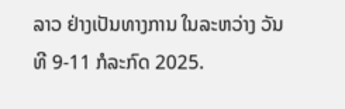ລາວ ຢ່າງເປັນທາງການ ໃນລະຫວ່າງ ວັນທີ 9-11 ກໍລະກົດ 2025.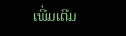ເພີ່ມເຕີມ